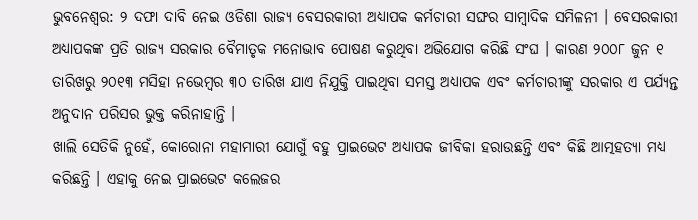ଭୁବନେଶ୍ବର: ୨ ଦଫା ଦାବି ନେଇ ଓଡିଶା ରାଜ୍ୟ ବେସରକାରୀ ଅଧ୍ୟାପକ କର୍ମଚାରୀ ସଙ୍ଘର ସାମ୍ବାଦିକ ସମିଳନୀ । ବେସରକାରୀ ଅଧ୍ୟାପକଙ୍କ ପ୍ରତି ରାଜ୍ୟ ସରକାର ବୈମାତୃକ ମନୋଭାବ ପୋଷଣ କରୁଥିବା ଅଭିଯୋଗ କରିଛି ସଂଘ । କାରଣ ୨୦୦୮ ଜୁନ ୧ ତାରିଖରୁ ୨୦୧୩ ମସିହା ନଭେମ୍ବର ୩୦ ତାରିଖ ଯାଏ ନିଯୁକ୍ତି ପାଇଥିବା ସମସ୍ତ ଅଧ୍ୟାପକ ଏବଂ କର୍ମଚାରୀଙ୍କୁ ସରକାର ଏ ପର୍ଯ୍ୟନ୍ତ ଅନୁଦାନ ପରିସର ଭୁକ୍ତ କରିନାହାନ୍ତି ।
ଖାଲି ସେତିକି ନୁହେଁ, କୋରୋନା ମହାମାରୀ ଯୋଗୁଁ ବହୁ ପ୍ରାଇଭେଟ ଅଧ୍ୟାପକ ଜୀବିକା ହରାଉଛନ୍ତି ଏବଂ କିଛି ଆତ୍ମହତ୍ୟା ମଧ୍ୟ କରିଛନ୍ତି । ଏହାକୁ ନେଇ ପ୍ରାଇଭେଟ କଲେଜର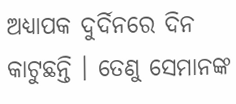ଅଧ୍ୟାପକ ଦୁର୍ଦିନରେ ଦିନ କାଟୁଛନ୍ତି । ତେଣୁ ସେମାନଙ୍କ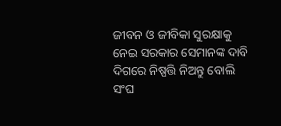ଜୀବନ ଓ ଜୀବିକା ସୁରକ୍ଷାକୁ ନେଇ ସରକାର ସେମାନଙ୍କ ଦାବି ଦିଗରେ ନିଷ୍ପତ୍ତି ନିଅନ୍ତୁ ବୋଲି ସଂଘ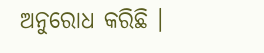ଅନୁରୋଧ କରିଛି ।